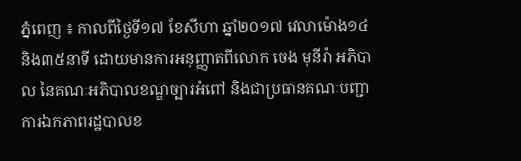ភ្នំពេញ ៖ កាលពីថ្ងៃទី១៧ ខែសីហា ឆ្នាំ២០១៧ វេលាម៉ោង១៤និង៣៥នាទី ដោយមានការអនុញ្ញាតពីលោក ចេង មុនីរ៉ា អភិបាល នៃគណៈអភិបាលខណ្ឌច្បារអំពៅ និងជាប្រធានគណៈបញ្ជាការឯកភាពរដ្ឋបាលខ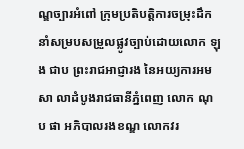ណ្ឌច្បារអំពៅ ក្រុមប្រតិបត្តិការចម្រុះដឹកនាំសម្របសម្រួលផ្លូវច្បាប់ដោយលោក ឡុង ជាប ព្រះរាជអាជ្ញារង នៃអយ្យការអមសា លាដំបូងរាជធានីភ្នំពេញ លោក ណុប ផា អភិបាលរងខណ្ឌ លោកវរ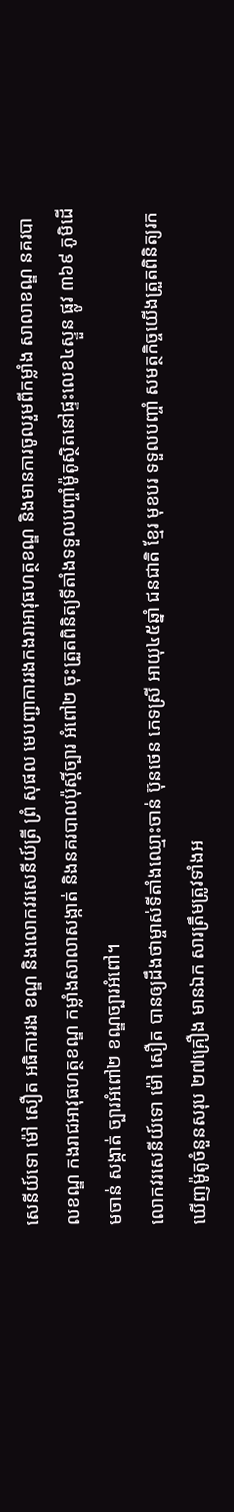សេនីយ៍ទោ ម៉ៅ សឿត អធិការរង ខណ្ឌ និងលោកវរសេនីយ៍ត្រី ព្រំ សុផល មេបញ្ជាការរងកងរាអាវុធហត្ថខណ្ឌ និងមានការចូលរួមពីកម្លាំង សាលាខណ្ឌ នគរបាលខណ្ឌ កងរាជអាវុធហត្ថខណ្ឌ កម្លាំងសាលាសង្កាត់ និងនគរបាលប៉ុស្តិ៍ច្បារ អំពៅ២ ចុះត្រួតពិនិត្យទីតាំងទទួលបញ្ចាំម៉ូតូស្ថិតនៅផ្ទះលេខ៤ស្ទួន ផ្លូវ ៣៦៩ ភូមិដើមចាន់ សង្កាត់ ច្បារអំពៅ២ ខណ្ឌច្បារអំពៅ។
លោកវរសេនីយ៍ទោ ម៉ៅ សឿត បានឲ្យដឹងថាម្ចាស់ទីតាំងឈ្មោះចាន់ ប៊ុនថេន ភេទស្រី អាយុ៤៥ឆ្នាំ ជនជាតិ ខ្មែរ មុខបរ ទទួលបញ្ចាំ សមត្ថកិច្ចយើងត្រួតពិនិត្យរកឃើញម៉ូតូចំនួនសរុប ២៧គ្រឿង មានឯក សារត្រឹមត្រូវទាំងអ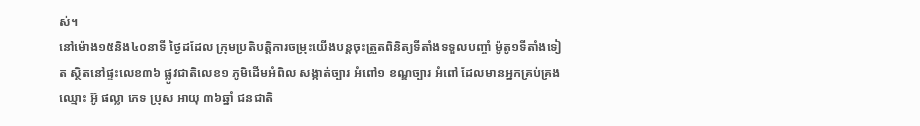ស់។
នៅម៉ោង១៥និង៤០នាទី ថ្ងៃដដែល ក្រុមប្រតិបត្តិការចម្រុះយើងបន្តចុះត្រួតពិនិត្យទីតាំងទទួលបញ្ចាំ ម៉ូតូ១ទីតាំងទៀត ស្ថិតនៅផ្ទះលេខ៣៦ ផ្លូវជាតិលេខ១ ភូមិដើមអំពិល សង្កាត់ច្បារ អំពៅ១ ខណ្ឌច្បារ អំពៅ ដែលមានអ្នកគ្រប់គ្រងឈ្មោះ អ៊ូ ផល្លា ភេទ ប្រុស អាយុ ៣៦ឆ្នាំ ជនជាតិ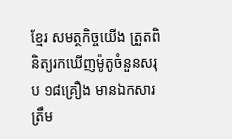ខ្មែរ សមត្ថកិច្ចយើង ត្រួតពិនិត្យរកឃើញម៉ូតូចំនួនសរុប ១៨គ្រឿង មានឯកសារត្រឹម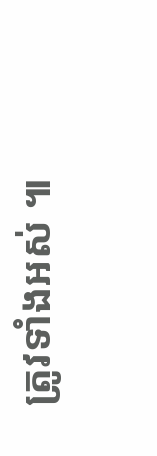ត្រូវទាំងអស់ ៕